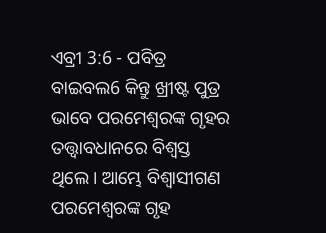ଏବ୍ରୀ 3:6 - ପବିତ୍ର ବାଇବଲ6 କିନ୍ତୁ ଖ୍ରୀଷ୍ଟ ପୁତ୍ର ଭାବେ ପରମେଶ୍ୱରଙ୍କ ଗୃହର ତତ୍ତ୍ୱାବଧାନରେ ବିଶ୍ୱସ୍ତ ଥିଲେ। ଆମ୍ଭେ ବିଶ୍ୱାସୀଗଣ ପରମେଶ୍ୱରଙ୍କ ଗୃହ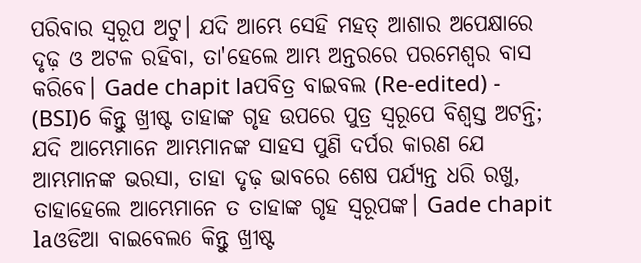ପରିବାର ସ୍ୱରୂପ ଅଟୁ। ଯଦି ଆମ୍ଭେ ସେହି ମହତ୍ ଆଶାର ଅପେକ୍ଷାରେ ଦୃଢ଼ ଓ ଅଟଳ ରହିବା, ତା'ହେଲେ ଆମ୍ଭ ଅନ୍ତରରେ ପରମେଶ୍ୱର ବାସ କରିବେ। Gade chapit laପବିତ୍ର ବାଇବଲ (Re-edited) - (BSI)6 କିନ୍ତୁ ଖ୍ରୀଷ୍ଟ ତାହାଙ୍କ ଗୃହ ଉପରେ ପୁତ୍ର ସ୍ଵରୂପେ ବିଶ୍ଵସ୍ତ ଅଟନ୍ତି; ଯଦି ଆମ୍ଭେମାନେ ଆମ୍ଭମାନଙ୍କ ସାହସ ପୁଣି ଦର୍ପର କାରଣ ଯେ ଆମ୍ଭମାନଙ୍କ ଭରସା, ତାହା ଦୃଢ଼ ଭାବରେ ଶେଷ ପର୍ଯ୍ୟନ୍ତ ଧରି ରଖୁ, ତାହାହେଲେ ଆମ୍ଭେମାନେ ତ ତାହାଙ୍କ ଗୃହ ସ୍ଵରୂପଙ୍କ। Gade chapit laଓଡିଆ ବାଇବେଲ6 କିନ୍ତୁ ଖ୍ରୀଷ୍ଟ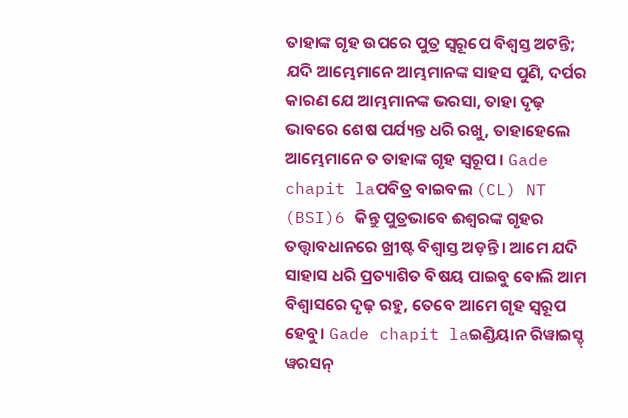ତାହାଙ୍କ ଗୃହ ଉପରେ ପୁତ୍ର ସ୍ୱରୂପେ ବିଶ୍ୱସ୍ତ ଅଟନ୍ତି; ଯଦି ଆମ୍ଭେମାନେ ଆମ୍ଭମାନଙ୍କ ସାହସ ପୁଣି, ଦର୍ପର କାରଣ ଯେ ଆମ୍ଭମାନଙ୍କ ଭରସା, ତାହା ଦୃଢ଼ ଭାବରେ ଶେଷ ପର୍ଯ୍ୟନ୍ତ ଧରି ରଖୁ, ତାହାହେଲେ ଆମ୍ଭେମାନେ ତ ତାହାଙ୍କ ଗୃହ ସ୍ୱରୂପ । Gade chapit laପବିତ୍ର ବାଇବଲ (CL) NT (BSI)6 କିନ୍ତୁ ପୁତ୍ରଭାବେ ଈଶ୍ୱରଙ୍କ ଗୃହର ତତ୍ତ୍ୱାବଧାନରେ ଖ୍ରୀଷ୍ଟ ବିଶ୍ୱାସ୍ତ ଅଡ଼ନ୍ତି। ଆମେ ଯଦି ସାହାସ ଧରି ପ୍ରତ୍ୟାଶିତ ବିଷୟ ପାଇବୁ ବୋଲି ଆମ ବିଶ୍ୱାସରେ ଦୃଢ଼ ରହୁ, ତେବେ ଆମେ ଗୃହ ସ୍ୱରୂପ ହେବୁ। Gade chapit laଇଣ୍ଡିୟାନ ରିୱାଇସ୍ଡ୍ ୱରସନ୍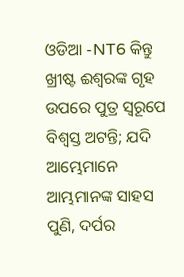ଓଡିଆ -NT6 କିନ୍ତୁ ଖ୍ରୀଷ୍ଟ ଈଶ୍ବରଙ୍କ ଗୃହ ଉପରେ ପୁତ୍ର ସ୍ୱରୂପେ ବିଶ୍ୱସ୍ତ ଅଟନ୍ତି; ଯଦି ଆମ୍ଭେମାନେ ଆମ୍ଭମାନଙ୍କ ସାହସ ପୁଣି, ଦର୍ପର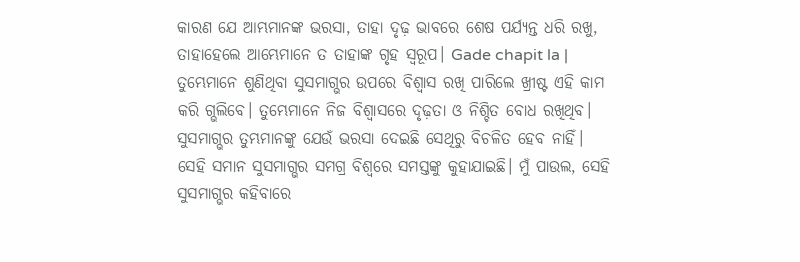କାରଣ ଯେ ଆମ୍ଭମାନଙ୍କ ଭରସା, ତାହା ଦୃଢ଼ ଭାବରେ ଶେଷ ପର୍ଯ୍ୟନ୍ତ ଧରି ରଖୁ, ତାହାହେଲେ ଆମ୍ଭେମାନେ ତ ତାହାଙ୍କ ଗୃହ ସ୍ୱରୂପ। Gade chapit la |
ତୁମ୍ଭେମାନେ ଶୁଣିଥିବା ସୁସମାଗ୍ଭର ଉପରେ ବିଶ୍ୱାସ ରଖି ପାରିଲେ ଖ୍ରୀଷ୍ଟ ଏହି କାମ କରି ଗ୍ଭଲିବେ। ତୁମ୍ଭେମାନେ ନିଜ ବିଶ୍ୱାସରେ ଦୃଢ଼ତା ଓ ନିଶ୍ଚିତ ବୋଧ ରଖିଥିବ। ସୁସମାଗ୍ଭର ତୁମ୍ଭମାନଙ୍କୁ ଯେଉଁ ଭରସା ଦେଇଛି ସେଥିରୁ ବିଚଳିତ ହେବ ନାହିଁ। ସେହି ସମାନ ସୁସମାଗ୍ଭର ସମଗ୍ର ବିଶ୍ୱରେ ସମସ୍ତଙ୍କୁ କୁହାଯାଇଛି। ମୁଁ ପାଉଲ, ସେହି ସୁସମାଗ୍ଭର କହିବାରେ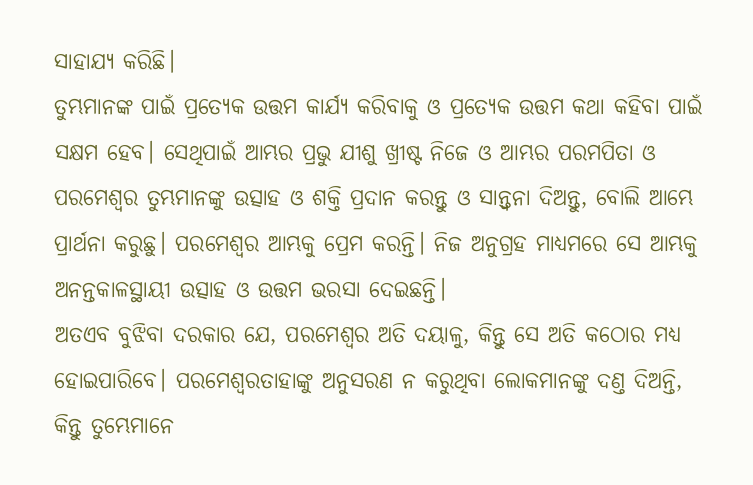ସାହାଯ୍ୟ କରିଛି।
ତୁମ୍ଭମାନଙ୍କ ପାଇଁ ପ୍ରତ୍ୟେକ ଉତ୍ତମ କାର୍ଯ୍ୟ କରିବାକୁ ଓ ପ୍ରତ୍ୟେକ ଉତ୍ତମ କଥା କହିବା ପାଇଁ ସକ୍ଷମ ହେବ। ସେଥିପାଇଁ ଆମ୍ଭର ପ୍ରଭୁ ଯୀଶୁ ଖ୍ରୀଷ୍ଟ ନିଜେ ଓ ଆମ୍ଭର ପରମପିତା ଓ ପରମେଶ୍ୱର ତୁମ୍ଭମାନଙ୍କୁ ଉତ୍ସାହ ଓ ଶକ୍ତି ପ୍ରଦାନ କରନ୍ତୁ ଓ ସାନ୍ତ୍ୱନା ଦିଅନ୍ତୁ, ବୋଲି ଆମ୍ଭେ ପ୍ରାର୍ଥନା କରୁଛୁ। ପରମେଶ୍ୱର ଆମ୍ଭକୁ ପ୍ରେମ କରନ୍ତି। ନିଜ ଅନୁଗ୍ରହ ମାଧ୍ୟମରେ ସେ ଆମ୍ଭକୁ ଅନନ୍ତକାଳସ୍ଥାୟୀ ଉତ୍ସାହ ଓ ଉତ୍ତମ ଭରସା ଦେଇଛନ୍ତି।
ଅତଏବ ବୁଝିବା ଦରକାର ଯେ, ପରମେଶ୍ୱର ଅତି ଦୟାଳୁ, କିନ୍ତୁ ସେ ଅତି କଠୋର ମଧ୍ୟ ହୋଇପାରିବେ। ପରମେଶ୍ୱରତାହାଙ୍କୁ ଅନୁସରଣ ନ କରୁଥିବା ଲୋକମାନଙ୍କୁ ଦଣ୍ତ ଦିଅନ୍ତି, କିନ୍ତୁ ତୁମ୍ଭେମାନେ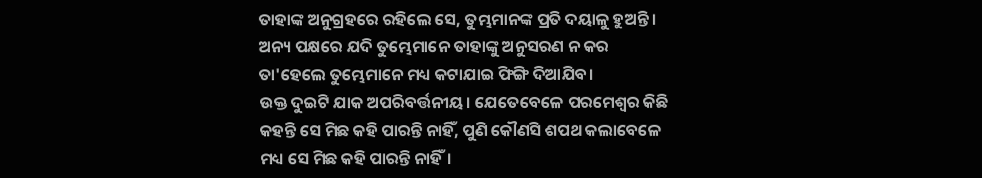ତାହାଙ୍କ ଅନୁଗ୍ରହରେ ରହିଲେ ସେ, ତୁମ୍ଭମାନଙ୍କ ପ୍ରତି ଦୟାଳୁ ହୁଅନ୍ତି। ଅନ୍ୟ ପକ୍ଷରେ ଯଦି ତୁମ୍ଭେମାନେ ତାହାଙ୍କୁ ଅନୁସରଣ ନ କର ତା'ହେଲେ ତୁମ୍ଭେମାନେ ମଧ୍ୟ କଟାଯାଇ ଫିଙ୍ଗି ଦିଆଯିବ।
ଉକ୍ତ ଦୁଇଟି ଯାକ ଅପରିବର୍ତ୍ତନୀୟ। ଯେତେବେଳେ ପରମେଶ୍ୱର କିଛି କହନ୍ତି ସେ ମିଛ କହି ପାରନ୍ତି ନାହିଁ, ପୁଣି କୌଣସି ଶପଥ କଲାବେଳେ ମଧ୍ୟ ସେ ମିଛ କହି ପାରନ୍ତି ନାହିଁ।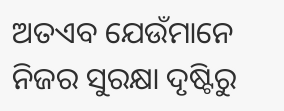ଅତଏବ ଯେଉଁମାନେ ନିଜର ସୁରକ୍ଷା ଦୃଷ୍ଟିରୁ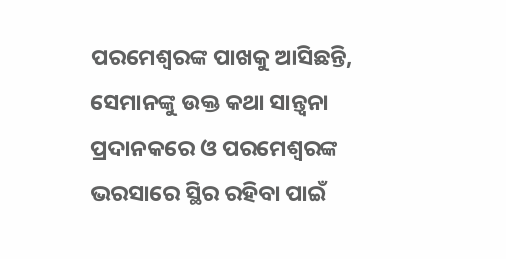ପରମେଶ୍ୱରଙ୍କ ପାଖକୁ ଆସିଛନ୍ତି, ସେମାନଙ୍କୁ ଉକ୍ତ କଥା ସାନ୍ତ୍ୱନା ପ୍ରଦାନକରେ ଓ ପରମେଶ୍ୱରଙ୍କ ଭରସାରେ ସ୍ଥିର ରହିବା ପାଇଁ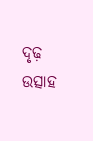ଦୃଢ଼ ଉତ୍ସାହ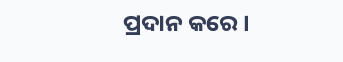ପ୍ରଦାନ କରେ।